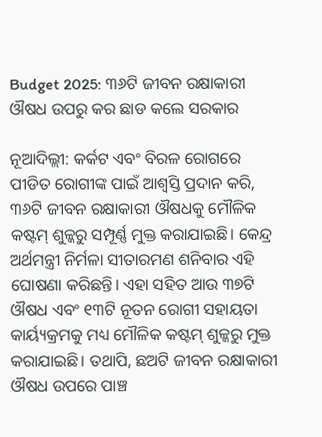Budget 2025: ୩୬ଟି ଜୀବନ ରକ୍ଷାକାରୀ ଔଷଧ ଉପରୁ କର ଛାଡ କଲେ ସରକାର

ନୂଆଦିଲ୍ଲୀ: କର୍କଟ ଏବଂ ବିରଳ ରୋଗରେ ପୀଡିତ ରୋଗୀଙ୍କ ପାଇଁ ଆଶ୍ୱସ୍ତି ପ୍ରଦାନ କରି, ୩୬ଟି ଜୀବନ ରକ୍ଷାକାରୀ ଔଷଧକୁ ମୌଳିକ କଷ୍ଟମ୍ ଶୁଳ୍କରୁ ସମ୍ପୂର୍ଣ୍ଣ ମୁକ୍ତ କରାଯାଇଛି। କେନ୍ଦ୍ର ଅର୍ଥମନ୍ତ୍ରୀ ନିର୍ମଳା ସୀତାରମଣ ଶନିବାର ଏହି ଘୋଷଣା କରିଛନ୍ତି। ଏହା ସହିତ ଆଉ ୩୭ଟି ଔଷଧ ଏବଂ ୧୩ଟି ନୂତନ ରୋଗୀ ସହାୟତା କାର୍ୟ୍ୟକ୍ରମକୁ ମଧ୍ୟ ମୌଳିକ କଷ୍ଟମ୍ ଶୁଳ୍କରୁ ମୁକ୍ତ କରାଯାଇଛି। ତଥାପି, ଛଅଟି ଜୀବନ ରକ୍ଷାକାରୀ ଔଷଧ ଉପରେ ପାଞ୍ଚ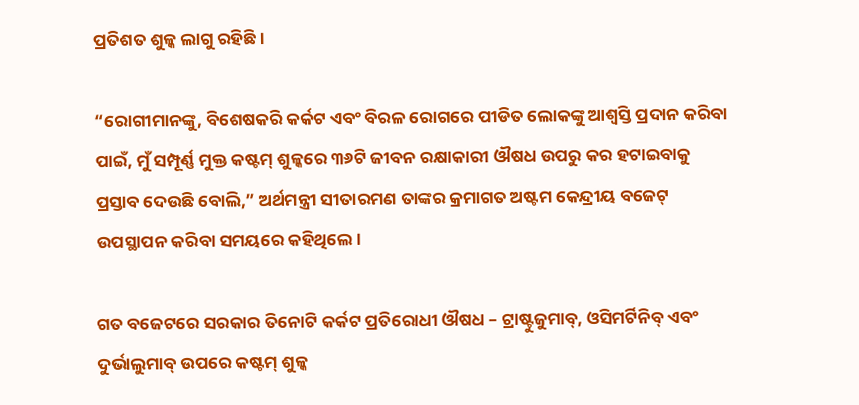ପ୍ରତିଶତ ଶୁଳ୍କ ଲାଗୁ ରହିଛି।

“ରୋଗୀମାନଙ୍କୁ, ବିଶେଷକରି କର୍କଟ ଏବଂ ବିରଳ ରୋଗରେ ପୀଡିତ ଲୋକଙ୍କୁ ଆଶ୍ୱସ୍ତି ପ୍ରଦାନ କରିବା ପାଇଁ, ମୁଁ ସମ୍ପୂର୍ଣ୍ଣ ମୁକ୍ତ କଷ୍ଟମ୍ ଶୁଳ୍କରେ ୩୬ଟି ଜୀବନ ରକ୍ଷାକାରୀ ଔଷଧ ଉପରୁ କର ହଟାଇବାକୁ ପ୍ରସ୍ତାବ ଦେଉଛି ବୋଲି,” ଅର୍ଥମନ୍ତ୍ରୀ ସୀତାରମଣ ତାଙ୍କର କ୍ରମାଗତ ଅଷ୍ଟମ କେନ୍ଦ୍ରୀୟ ବଜେଟ୍ ଉପସ୍ଥାପନ କରିବା ସମୟରେ କହିଥିଲେ।

ଗତ ବଜେଟରେ ସରକାର ତିନୋଟି କର୍କଟ ପ୍ରତିରୋଧୀ ଔଷଧ – ଟ୍ରାଷ୍ଟୁଜୁମାବ୍, ଓସିମର୍ଟିନିବ୍ ଏବଂ ଦୁର୍ଭାଲୁମାବ୍ ଉପରେ କଷ୍ଟମ୍ ଶୁଳ୍କ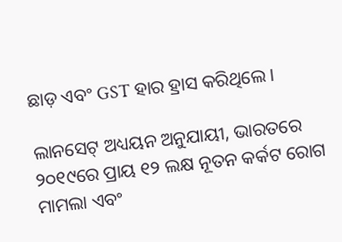ଛାଡ଼ ଏବଂ GST ହାର ହ୍ରାସ କରିଥିଲେ।

ଲାନସେଟ୍ ଅଧ୍ୟୟନ ଅନୁଯାୟୀ, ଭାରତରେ ୨୦୧୯ରେ ପ୍ରାୟ ୧୨ ଲକ୍ଷ ନୂତନ କର୍କଟ ରୋଗ ମାମଲା ଏବଂ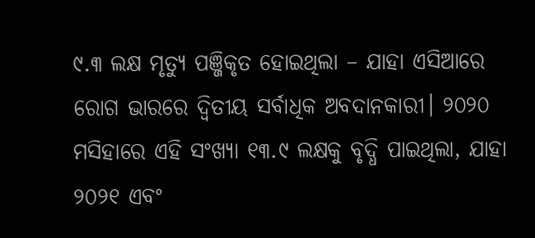୯.୩ ଲକ୍ଷ ମୃତ୍ୟୁ ପଞ୍ଜିକୃତ ହୋଇଥିଲା – ଯାହା ଏସିଆରେ ରୋଗ ଭାରରେ ଦ୍ୱିତୀୟ ସର୍ବାଧିକ ଅବଦାନକାରୀ। ୨୦୨୦ ମସିହାରେ ଏହି ସଂଖ୍ୟା ୧୩.୯ ଲକ୍ଷକୁ ବୃଦ୍ଧି ପାଇଥିଲା, ଯାହା ୨୦୨୧ ଏବଂ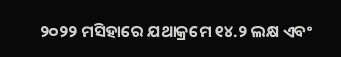୨୦୨୨ ମସିହାରେ ଯଥାକ୍ରମେ ୧୪.୨ ଲକ୍ଷ ଏବଂ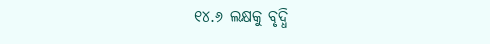୧୪.୬ ଲକ୍ଷକୁ ବୃଦ୍ଧି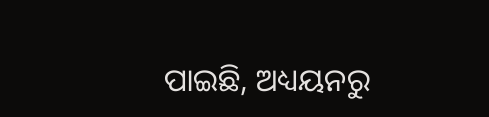ପାଇଛି, ଅଧ୍ୟୟନରୁ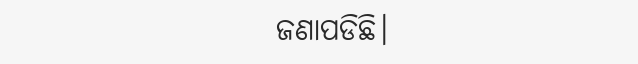ଜଣାପଡିଛି।